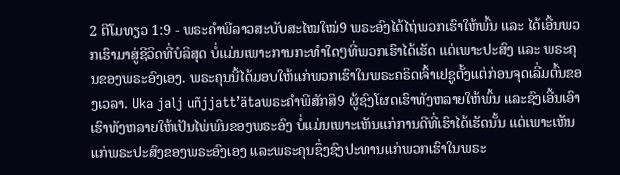2 ຕີໂມທຽວ 1:9 - ພຣະຄຳພີລາວສະບັບສະໄໝໃໝ່9 ພຣະອົງໄດ້ໄຖ່ພວກເຮົາໃຫ້ພົ້ນ ແລະ ໄດ້ເອີ້ນພວກເຮົາມາສູ່ຊີວິດທີ່ບໍລິສຸດ ບໍ່ແມ່ນເພາະການກະທຳໃດໆທີ່ພວກເຮົາໄດ້ເຮັດ ແຕ່ເພາະປະສົງ ແລະ ພຣະຄຸນຂອງພຣະອົງເອງ. ພຣະຄຸນນີ້ໄດ້ມອບໃຫ້ແກ່ພວກເຮົາໃນພຣະຄຣິດເຈົ້າເຢຊູຕັ້ງແຕ່ກ່ອນຈຸດເລີ່ມຕົ້ນຂອງເວລາ. Uka jalj uñjjattʼätaພຣະຄຳພີສັກສິ9 ຜູ້ຊົງໂຜດເຮົາທັງຫລາຍໃຫ້ພົ້ນ ແລະຊົງເອີ້ນເອົາເຮົາທັງຫລາຍໃຫ້ເປັນໄພ່ພົນຂອງພຣະອົງ ບໍ່ແມ່ນເພາະເຫັນແກ່ການດີທີ່ເຮົາໄດ້ເຮັດນັ້ນ ແຕ່ເພາະເຫັນແກ່ພຣະປະສົງຂອງພຣະອົງເອງ ແລະພຣະຄຸນຊຶ່ງຊົງປະທານແກ່ພວກເຮົາໃນພຣະ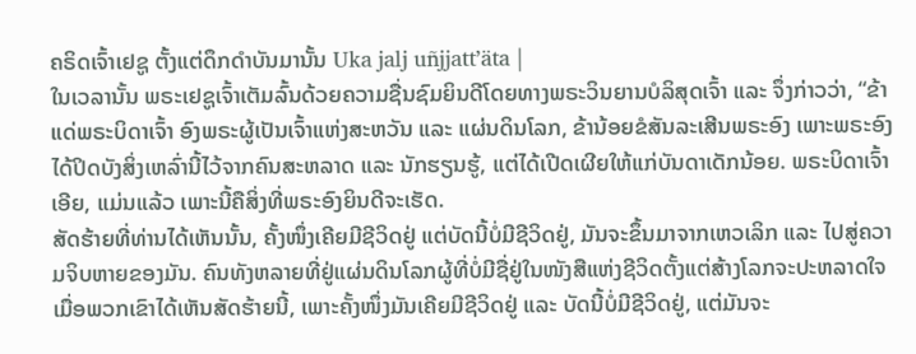ຄຣິດເຈົ້າເຢຊູ ຕັ້ງແຕ່ດຶກດຳບັນມານັ້ນ Uka jalj uñjjattʼäta |
ໃນເວລານັ້ນ ພຣະເຢຊູເຈົ້າເຕັມລົ້ນດ້ວຍຄວາມຊື່ນຊົມຍິນດີໂດຍທາງພຣະວິນຍານບໍລິສຸດເຈົ້າ ແລະ ຈຶ່ງກ່າວວ່າ, “ຂ້າແດ່ພຣະບິດາເຈົ້າ ອົງພຣະຜູ້ເປັນເຈົ້າແຫ່ງສະຫວັນ ແລະ ແຜ່ນດິນໂລກ, ຂ້ານ້ອຍຂໍສັນລະເສີນພຣະອົງ ເພາະພຣະອົງໄດ້ປິດບັງສິ່ງເຫລົ່ານີ້ໄວ້ຈາກຄົນສະຫລາດ ແລະ ນັກຮຽນຮູ້, ແຕ່ໄດ້ເປີດເຜີຍໃຫ້ແກ່ບັນດາເດັກນ້ອຍ. ພຣະບິດາເຈົ້າເອີຍ, ແມ່ນແລ້ວ ເພາະນີ້ຄືສິ່ງທີ່ພຣະອົງຍິນດີຈະເຮັດ.
ສັດຮ້າຍທີ່ທ່ານໄດ້ເຫັນນັ້ນ, ຄັ້ງໜຶ່ງເຄີຍມີຊີວິດຢູ່ ແຕ່ບັດນີ້ບໍ່ມີຊີວິດຢູ່, ມັນຈະຂຶ້ນມາຈາກເຫວເລິກ ແລະ ໄປສູ່ຄວາມຈິບຫາຍຂອງມັນ. ຄົນທັງຫລາຍທີ່ຢູ່ແຜ່ນດິນໂລກຜູ້ທີ່ບໍ່ມີຊື່ຢູ່ໃນໜັງສືແຫ່ງຊີວິດຕັ້ງແຕ່ສ້າງໂລກຈະປະຫລາດໃຈເມື່ອພວກເຂົາໄດ້ເຫັນສັດຮ້າຍນີ້, ເພາະຄັ້ງໜຶ່ງມັນເຄີຍມີຊີວິດຢູ່ ແລະ ບັດນີ້ບໍ່ມີຊີວິດຢູ່, ແຕ່ມັນຈະ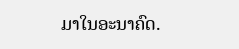ມາໃນອະນາຄົດ.